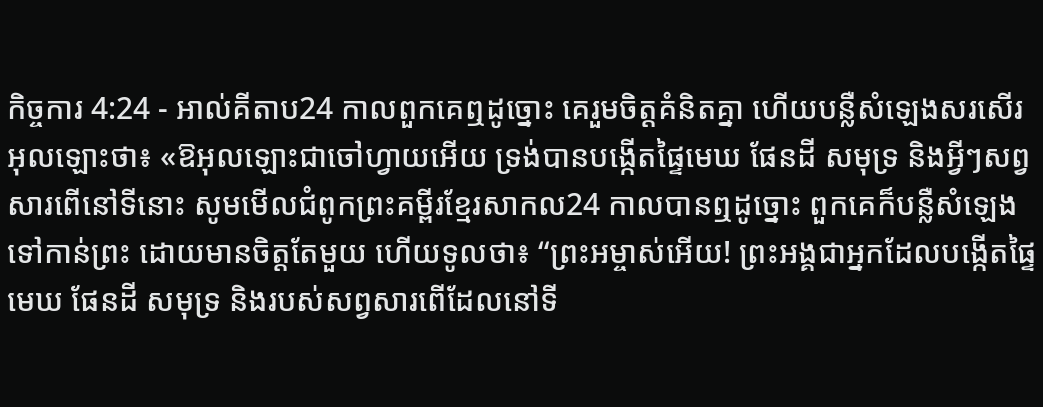កិច្ចការ 4:24 - អាល់គីតាប24 កាលពួកគេឮដូច្នោះ គេរួមចិត្ដគំនិតគ្នា ហើយបន្លឺសំឡេងសរសើរអុលឡោះថា៖ «ឱអុលឡោះជាចៅហ្វាយអើយ ទ្រង់បានបង្កើតផ្ទៃមេឃ ផែនដី សមុទ្រ និងអ្វីៗសព្វសារពើនៅទីនោះ សូមមើលជំពូកព្រះគម្ពីរខ្មែរសាកល24 កាលបានឮដូច្នោះ ពួកគេក៏បន្លឺសំឡេងទៅកាន់ព្រះ ដោយមានចិត្តតែមួយ ហើយទូលថា៖ “ព្រះអម្ចាស់អើយ! ព្រះអង្គជាអ្នកដែលបង្កើតផ្ទៃមេឃ ផែនដី សមុទ្រ និងរបស់សព្វសារពើដែលនៅទី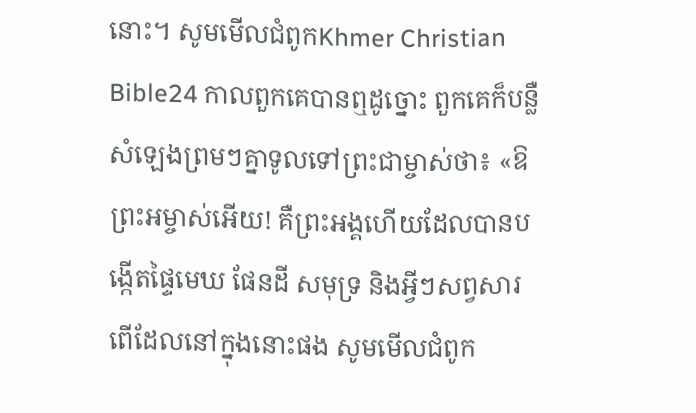នោះ។ សូមមើលជំពូកKhmer Christian Bible24 កាលពួកគេបានឮដូច្នោះ ពួកគេក៏បន្លឺសំឡេងព្រមៗគ្នាទូលទៅព្រះជាម្ចាស់ថា៖ «ឱព្រះអម្ចាស់អើយ! គឺព្រះអង្គហើយដែលបានបង្កើតផ្ទៃមេឃ ផែនដី សមុទ្រ និងអ្វីៗសព្វសារពើដែលនៅក្នុងនោះផង សូមមើលជំពូក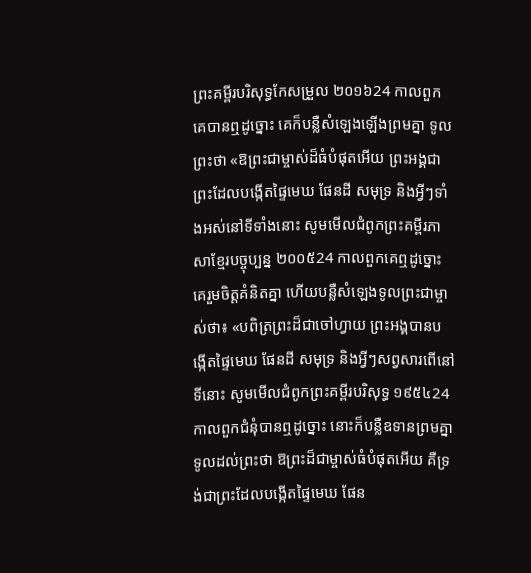ព្រះគម្ពីរបរិសុទ្ធកែសម្រួល ២០១៦24 កាលពួកគេបានឮដូច្នោះ គេក៏បន្លឺសំឡេងឡើងព្រមគ្នា ទូលព្រះថា «ឱព្រះជាម្ចាស់ដ៏ធំបំផុតអើយ ព្រះអង្គជាព្រះដែលបង្កើតផ្ទៃមេឃ ផែនដី សមុទ្រ និងអ្វីៗទាំងអស់នៅទីទាំងនោះ សូមមើលជំពូកព្រះគម្ពីរភាសាខ្មែរបច្ចុប្បន្ន ២០០៥24 កាលពួកគេឮដូច្នោះ គេរួមចិត្តគំនិតគ្នា ហើយបន្លឺសំឡេងទូលព្រះជាម្ចាស់ថា៖ «បពិត្រព្រះដ៏ជាចៅហ្វាយ ព្រះអង្គបានបង្កើតផ្ទៃមេឃ ផែនដី សមុទ្រ និងអ្វីៗសព្វសារពើនៅទីនោះ សូមមើលជំពូកព្រះគម្ពីរបរិសុទ្ធ ១៩៥៤24 កាលពួកជំនុំបានឮដូច្នោះ នោះក៏បន្លឺឧទានព្រមគ្នា ទូលដល់ព្រះថា ឱព្រះដ៏ជាម្ចាស់ធំបំផុតអើយ គឺទ្រង់ជាព្រះដែលបង្កើតផ្ទៃមេឃ ផែន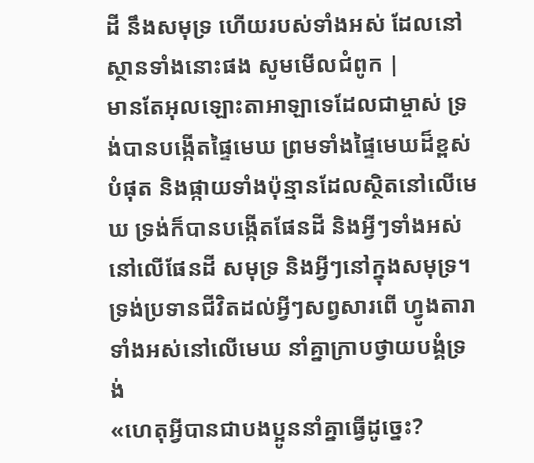ដី នឹងសមុទ្រ ហើយរបស់ទាំងអស់ ដែលនៅស្ថានទាំងនោះផង សូមមើលជំពូក |
មានតែអុលឡោះតាអាឡាទេដែលជាម្ចាស់ ទ្រង់បានបង្កើតផ្ទៃមេឃ ព្រមទាំងផ្ទៃមេឃដ៏ខ្ពស់បំផុត និងផ្កាយទាំងប៉ុន្មានដែលស្ថិតនៅលើមេឃ ទ្រង់ក៏បានបង្កើតផែនដី និងអ្វីៗទាំងអស់នៅលើផែនដី សមុទ្រ និងអ្វីៗនៅក្នុងសមុទ្រ។ ទ្រង់ប្រទានជីវិតដល់អ្វីៗសព្វសារពើ ហ្វូងតារាទាំងអស់នៅលើមេឃ នាំគ្នាក្រាបថ្វាយបង្គំទ្រង់
«ហេតុអ្វីបានជាបងប្អូននាំគ្នាធ្វើដូច្នេះ?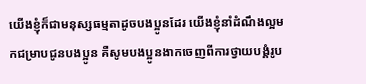យើងខ្ញុំក៏ជាមនុស្សធម្មតាដូចបងប្អូនដែរ យើងខ្ញុំនាំដំណឹងល្អមកជម្រាបជូនបងប្អូន គឺសូមបងប្អូនងាកចេញពីការថ្វាយបង្គំរូប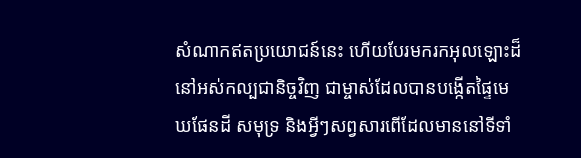សំណាកឥតប្រយោជន៍នេះ ហើយបែរមករកអុលឡោះដ៏នៅអស់កល្បជានិច្ចវិញ ជាម្ចាស់ដែលបានបង្កើតផ្ទៃមេឃផែនដី សមុទ្រ និងអ្វីៗសព្វសារពើដែលមាននៅទីទាំ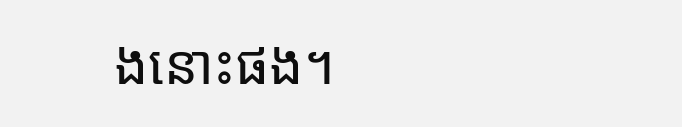ងនោះផង។